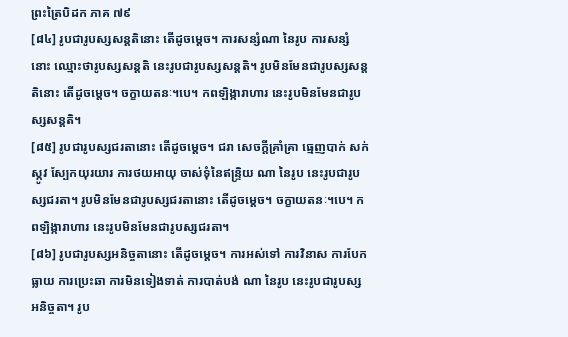ព្រះត្រៃបិដក ភាគ ៧៩
[៨៤] រូបជារូបស្សសន្តតិនោះ តើដូចម្តេច។ ការសន្សំណា នៃរូប ការសន្សំនោះ ឈ្មោះថារូបស្សសន្តតិ នេះរូបជារូបស្សសន្តតិ។ រូបមិនមែនជារូបស្សសន្តតិនោះ តើដូចម្តេច។ ចក្ខាយតនៈ។បេ។ កពឡិង្ការាហារ នេះរូបមិនមែនជារូបស្សសន្តតិ។
[៨៥] រូបជារូបស្សជរតានោះ តើដូចម្តេច។ ជរា សេចក្តីគ្រាំគ្រា ធ្មេញបាក់ សក់ស្កូវ ស្បែកយុរយារ ការថយអាយុ ចាស់ទុំនៃឥន្ទ្រិយ ណា នៃរូប នេះរូបជារូបស្សជរតា។ រូបមិនមែនជារូបស្សជរតានោះ តើដូចម្តេច។ ចក្ខាយតនៈ។បេ។ កពឡិង្ការាហារ នេះរូបមិនមែនជារូបស្សជរតា។
[៨៦] រូបជារូបស្សអនិច្ចតានោះ តើដូចម្តេច។ ការអស់ទៅ ការវិនាស ការបែកធ្លាយ ការប្រេះឆា ការមិនទៀងទាត់ ការបាត់បង់ ណា នៃរូប នេះរូបជារូបស្សអនិច្ចតា។ រូប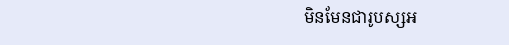មិនមែនជារូបស្សអ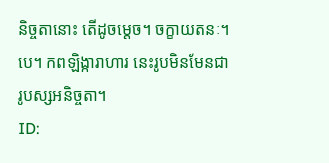និច្ចតានោះ តើដូចម្តេច។ ចក្ខាយតនៈ។បេ។ កពឡិង្ការាហារ នេះរូបមិនមែនជារូបស្សអនិច្ចតា។
ID: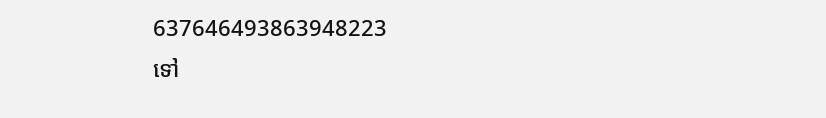637646493863948223
ទៅ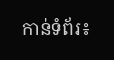កាន់ទំព័រ៖